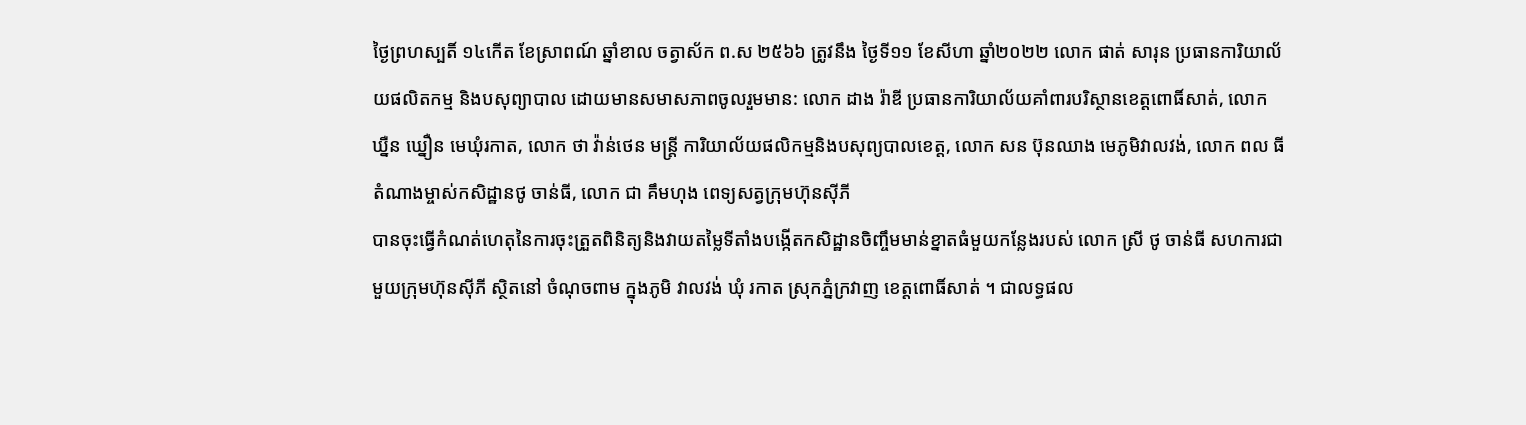ថ្ងៃព្រហស្បតិ៍ ១៤កើត ខែស្រាពណ៍ ឆ្នាំខាល ចត្វាស័ក ព.ស ២៥៦៦ ត្រូវនឹង ថ្ងៃទី១១ ខែសីហា ឆ្នាំ២០២២ លោក ផាត់ សារុន ប្រធានការិយាល័យផលិតកម្ម និងបសុព្យាបាល ដោយមានសមាសភាពចូលរួមមាន: លោក ដាង រ៉ាឌី ប្រធានការិយាល័យគាំពារបរិស្ថានខេត្តពោធិ៍សាត់, លោក ឃ្នឺន ឃ្នឿន មេឃុំរកាត, លោក ថា វ៉ាន់ថេន មន្ត្រី ការិយាល័យផលិកម្មនិងបសុព្យបាលខេត្ត, លោក សន ប៊ុនឈាង មេភូមិវាលវង់, លោក ពល ធី តំណាងម្ចាស់កសិដ្ឋានថូ ចាន់ធី, លោក ជា គឹមហុង ពេទ្យសត្វក្រុមហ៊ុនស៊ីភី
បានចុះធ្វើកំណត់ហេតុនៃការចុះត្រួតពិនិត្យនិងវាយតម្លៃទីតាំងបង្កើតកសិដ្ឋានចិញ្ចឹមមាន់ខ្នាតធំមួយកន្លែងរបស់ លោក ស្រី ថូ ចាន់ធី សហការជាមួយក្រុមហ៊ុនស៊ីភី ស្ថិតនៅ ចំណុចពាម ក្នុងភូមិ វាលវង់ ឃុំ រកាត ស្រុកភ្នំក្រវាញ ខេត្តពោធិ៍សាត់ ។ ជាលទ្ធផល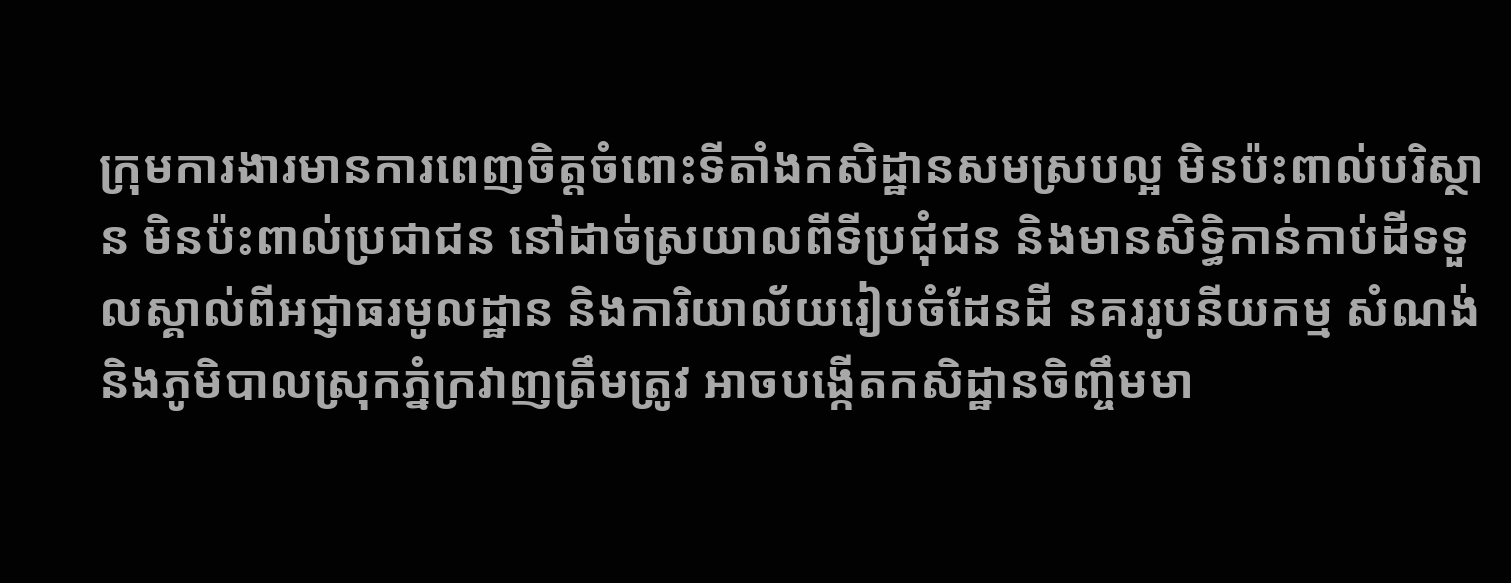ក្រុមការងារមានការពេញចិត្តចំពោះទីតាំងកសិដ្ឋានសមស្របល្អ មិនប៉ះពាល់បរិស្ថាន មិនប៉ះពាល់ប្រជាជន នៅដាច់ស្រយាលពីទីប្រជុំជន និងមានសិទ្ធិកាន់កាប់ដីទទួលស្គាល់ពីអជ្ញាធរមូលដ្ឋាន និងការិយាល័យរៀបចំដែនដី នគររូបនីយកម្ម សំណង់ និងភូមិបាលស្រុកភ្នំក្រវាញត្រឹមត្រូវ អាចបង្កើតកសិដ្ឋានចិញ្ចឹមមា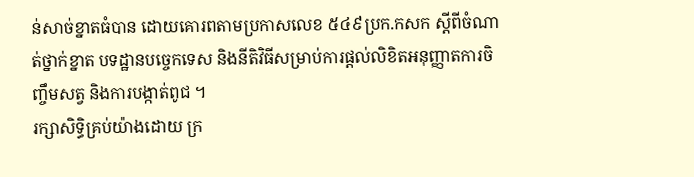ន់សាច់ខ្នាតធំបាន ដោយគោរពតាមប្រកាសលេខ ៥៤៩ប្រក.កសក ស្តីពីចំណាត់ថ្នាក់ខ្នាត បទដ្ឋានបច្ចេកទេស និងនីតិវិធីសម្រាប់ការផ្តល់លិខិតអនុញ្ញាតការចិញ្ចឹមសត្វ និងការបង្កាត់ពូជ ។
រក្សាសិទិ្ធគ្រប់យ៉ាងដោយ ក្រ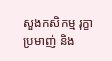សួងកសិកម្ម រុក្ខាប្រមាញ់ និង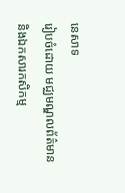នេសាទ
រៀបចំដោយ មជ្ឈមណ្ឌលព័ត៌មាន និងឯកសារកសិកម្ម